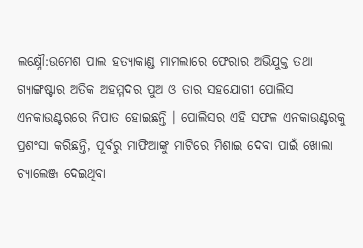ଲକ୍ଷ୍ନୌ:ଉମେଶ ପାଲ ହତ୍ୟାକାଣ୍ଡ ମାମଲାରେ ଫେରାର ଅଭିଯୁକ୍ତ ତଥା ଗ୍ୟାଙ୍ଗଷ୍ଟାର ଅତିକ ଅହମ୍ମଦର ପୁଅ ଓ ତାର ସହଯୋଗୀ ପୋଲିସ ଏନକାଉଣ୍ଟରରେ ନିପାତ ହୋଇଛନ୍ତି । ପୋଲିସର ଏହି ସଫଳ ଏନକାଉଣ୍ଟରକୁ ପ୍ରଶଂସା କରିଛନ୍ତି, ପୂର୍ବରୁ ମାଫିଆଙ୍କୁ ମାଟିରେ ମିଶାଇ ଦେବା ପାଇଁ ଖୋଲା ଚ୍ୟାଲେଞ୍ଜ ଦେଇଥିବା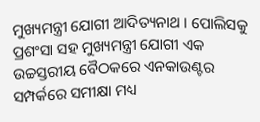ମୁଖ୍ୟମନ୍ତ୍ରୀ ଯୋଗୀ ଆଦିତ୍ୟନାଥ । ପୋଲିସକୁ ପ୍ରଶଂସା ସହ ମୁଖ୍ୟମନ୍ତ୍ରୀ ଯୋଗୀ ଏକ ଉଚ୍ଚସ୍ତରୀୟ ବୈଠକରେ ଏନକାଉଣ୍ଟର ସମ୍ପର୍କରେ ସମୀକ୍ଷା ମଧ୍ୟ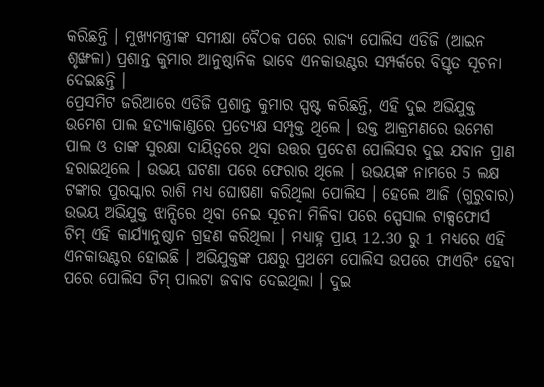କରିଛନ୍ତି । ମୁଖ୍ୟମନ୍ତ୍ରୀଙ୍କ ସମୀକ୍ଷା ବୈଠକ ପରେ ରାଜ୍ୟ ପୋଲିସ ଏଡିଜି (ଆଇନ ଶୃଙ୍ଖଳା) ପ୍ରଶାନ୍ତ କୁମାର ଆନୁଷ୍ଠାନିକ ଭାବେ ଏନକାଉଣ୍ଟର ସମ୍ପର୍କରେ ବିସ୍ତୃତ ସୂଚନା ଦେଇଛନ୍ତି ।
ପ୍ରେସମିଟ ଜରିଆରେ ଏଡିଜି ପ୍ରଶାନ୍ତ କୁମାର ସ୍ପଷ୍ଟ କରିଛନ୍ତି, ଏହି ଦୁଇ ଅଭିଯୁକ୍ତ ଉମେଶ ପାଲ ହତ୍ୟାକାଣ୍ଡରେ ପ୍ରତ୍ୟେକ୍ଷ ସମ୍ପୃକ୍ତ ଥିଲେ । ଉକ୍ତ ଆକ୍ରମଣରେ ଉମେଶ ପାଲ ଓ ତାଙ୍କ ସୁରକ୍ଷା ଦାୟିତ୍ବରେ ଥିବା ଉତ୍ତର ପ୍ରଦେଶ ପୋଲିସର ଦୁଇ ଯବାନ ପ୍ରାଣ ହରାଇଥିଲେ । ଉଭୟ ଘଟଣା ପରେ ଫେରାର ଥିଲେ । ଉଭୟଙ୍କ ନାମରେ 5 ଲକ୍ଷ ଟଙ୍କାର ପୁରସ୍କାର ରାଶି ମଧ୍ୟ ଘୋଷଣା କରିଥିଲା ପୋଲିସ । ହେଲେ ଆଜି (ଗୁରୁବାର) ଉଭୟ ଅଭିଯୁକ୍ତ ଝାନ୍ସିରେ ଥିବା ନେଇ ସୂଚନା ମିଳିବା ପରେ ସ୍ପେସାଲ ଟାକ୍ସଫୋର୍ସ ଟିମ୍ ଏହି କାର୍ଯ୍ୟାନୁଷ୍ଠାନ ଗ୍ରହଣ କରିଥିଲା । ମଧ୍ୟାହ୍ନ ପ୍ରାୟ 12.30 ରୁ 1 ମଧ୍ୟରେ ଏହି ଏନକାଉଣ୍ଟର ହୋଇଛି । ଅଭିଯୁକ୍ତଙ୍କ ପକ୍ଷରୁ ପ୍ରଥମେ ପୋଲିସ ଉପରେ ଫାଏରିଂ ହେବା ପରେ ପୋଲିସ ଟିମ୍ ପାଲଟା ଜବାବ ଦେଇଥିଲା । ଦୁଇ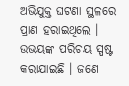ଅଭିଯୁକ୍ତ ଘଟଣା ସ୍ଥଳରେ ପ୍ରାଣ ହରାଇଥିଲେ ।
ଉଭୟଙ୍କ ପରିଚୟ ସ୍ପଷ୍ଟ କରାଯାଇଛି । ଜଣେ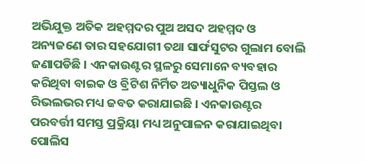ଅଭିଯୁକ୍ତ ଅତିକ ଅହମ୍ମଦର ପୁଅ ଅସଦ ଅହମ୍ମଦ ଓ ଅନ୍ୟଜଣେ ତାର ସହଯୋଗୀ ତଥା ସାର୍ଫସୁଟର ଗୁଲାମ ବୋଲି ଜଣାପଡିଛି । ଏନକାଉଣ୍ଟର ସ୍ଥଳରୁ ସେମାନେ ବ୍ୟବହାର କରିଥିବା ବାଇକ ଓ ବ୍ରିଟିଶ ନିର୍ମିତ ଅତ୍ୟାଧୁନିକ ପିସ୍ତଲ ଓ ରିଭଲଭର ମଧ୍ୟ ଜବତ କରାଯାଇଛି । ଏନକାଉଣ୍ଟର ପରବର୍ତ୍ତୀ ସମସ୍ତ ପ୍ରକ୍ରିୟା ମଧ୍ୟ ଅନୁପାଳନ କରାଯାଇଥିବା ପୋଲିସ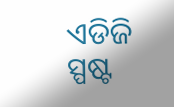ଏଡିଜି ସ୍ପଷ୍ଟ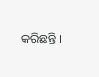କରିଛନ୍ତି ।